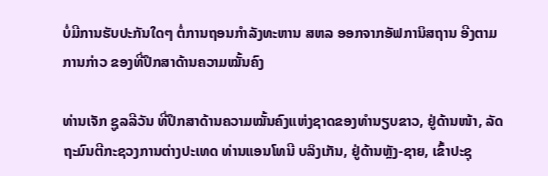ບໍ່ມີການຮັບປະກັນໃດໆ ຕໍ່ການຖອນກຳລັງທະຫານ ສຫລ ອອກຈາກອັຟການິສຖານ ອີງຕາມການກ່າວ ຂອງທີ່ປຶກສາດ້ານຄວາມໝັ້ນຄົງ

ທ່ານເຈັກ ຊູລລີວັນ ທີ່ປຶກສາດ້ານຄວາມໝັ້ນຄົງແຫ່ງຊາດຂອງທຳນຽບຂາວ, ຢູ່ດ້ານໜ້າ, ລັດຖະມົນຕີກະຊວງການຕ່າງປະເທດ ທ່ານແອນໂທນີ ບລິງເກັນ, ຢູ່ດ້ານຫຼັງ-ຊາຍ, ເຂົ້າປະຊຸ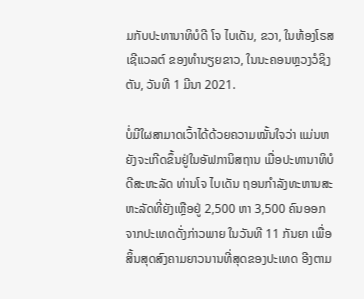ມກັບປະທານາທິບໍດີ ໂຈ ໄບເດັນ, ຂວາ, ໃນຫ້ອງໂຣສເຊີແວລຕ໌ ຂອງທຳນຽຍຂາວ, ໃນນະຄອນຫຼວງວໍຊິງຕັນ, ວັນທີ 1 ມີນາ 2021.

ບໍ່ມີໃຜສາມາດເວົ້າໄດ້ດ້ວຍຄວາມໝັ້ນໃຈວ່າ ແມ່ນຫຍັງຈະເກີດຂຶ້ນຢູ່ໃນອັຟການິສຖານ ເມື່ອປະທານາທິບໍດີສະຫະລັດ ທ່ານໂຈ ໄບເດັນ ຖອນກຳລັງທະຫານສະຫະລັດທີ່ຍັງເຫຼືອຢູ່ 2,500 ຫາ 3,500 ຄົນອອກຈາກປະເທດດັ່ງກ່າວພາຍ ໃນວັນທີ 11 ກັນຍາ ເພື່ອສິ້ນສຸດສົງຄາມຍາວນານທີ່ສຸດຂອງປະເທດ ອີງຕາມ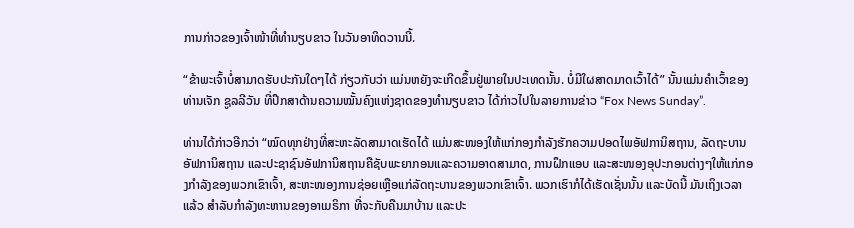ການກ່າວຂອງເຈົ້າໜ້າທີ່ທຳນຽບຂາວ ໃນວັນອາທິດວານນີ້.

“ຂ້າພະເຈົ້າບໍ່ສາມາດຮັບປະກັນໃດໆໄດ້ ກ່ຽວກັບວ່າ ແມ່ນຫຍັງຈະເກີດຂຶ້ນຢູ່ພາຍໃນປະເທດນັ້ນ. ບໍ່ມີໃຜສາດມາດເວົ້າໄດ້” ນັ້ນແມ່ນຄຳເວົ້າຂອງທ່ານເຈັກ ຊູລລີວັນ ທີ່ປຶກສາດ້ານຄວາມໝັ້ນຄົງແຫ່ງຊາດຂອງທຳນຽບຂາວ ໄດ້ກ່າວໄປໃນລາຍການຂ່າວ “Fox News Sunday”.

ທ່ານໄດ້ກ່າວອີກວ່າ “ໝົດທຸກຢ່າງທີ່ສະຫະລັດສາມາດເຮັດໄດ້ ແມ່ນສະໜອງໃຫ້ແກ່ກອງກຳລັງຮັກຄວາມປອດໄພອັຟການິສຖານ, ລັດຖະບານອັຟການິສຖານ ແລະປະຊາຊົນອັຟການິສຖານຄືຊັບພະຍາກອນແລະຄວາມອາດສາມາດ, ການຝຶກແອບ ແລະສະໜອງອຸປະກອນຕ່າງໆໃຫ້ແກ່ກອງກຳລັງຂອງພວກເຂົາເຈົ້າ, ສະຫະໜອງການຊ່ອຍເຫຼືອແກ່ລັດຖະບານຂອງພວກເຂົາເຈົ້າ. ພວກເຮົາກໍໄດ້ເຮັດເຊັ່ນນັ້ນ ແລະບັດນີ້ ມັນເຖິງເວລາແລ້ວ ສຳລັບກຳລັງທະຫານຂອງອາເມຣິກາ ທີ່ຈະກັບຄືນມາບ້ານ ແລະປະ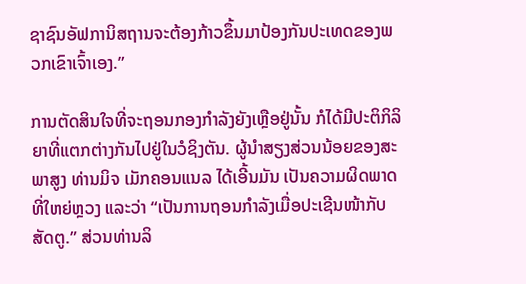ຊາຊົນອັຟການິສຖານຈະຕ້ອງກ້າວຂຶ້ນມາປ້ອງກັນປະເທດຂອງພວກເຂົາເຈົ້າເອງ.”

ການຕັດສິນໃຈທີ່ຈະຖອນກອງກຳລັງຍັງເຫຼືອຢູ່ນັ້ນ ກໍໄດ້ມີປະຕິກິລິຍາທີ່ແຕກຕ່າງກັນໄປຢູ່ໃນວໍຊິງຕັນ. ຜູ້ນຳສຽງສ່ວນນ້ອຍຂອງສະພາສູງ ທ່ານມິຈ ເມັກຄອນແນລ ໄດ້ເອີ້ນມັນ ເປັນຄວາມຜິດພາດທີ່ໃຫຍ່ຫຼວງ ແລະວ່າ “ເປັນການຖອນກຳລັງເມື່ອປະເຊີນໜ້າກັບສັດຕູ.” ສ່ວນທ່ານລິ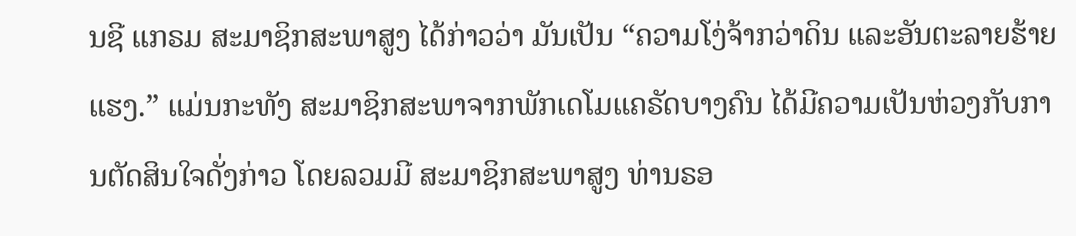ນຊີ ແກຣມ ສະມາຊິກສະພາສູງ ໄດ້ກ່າວວ່າ ມັນເປັນ “ຄວາມໂງ່ຈ້າກວ່າດິນ ແລະອັນຕະລາຍຮ້າຍແຮງ.” ແມ່ນກະທັງ ສະມາຊິກສະພາຈາກພັກເດໂມແຄຣັດບາງຄົນ ໄດ້ມີຄວາມເປັນຫ່ວງກັບການຕັດສິນໃຈດັ່ງກ່າວ ໂດຍລວມມີ ສະມາຊິກສະພາສູງ ທ່ານຣອ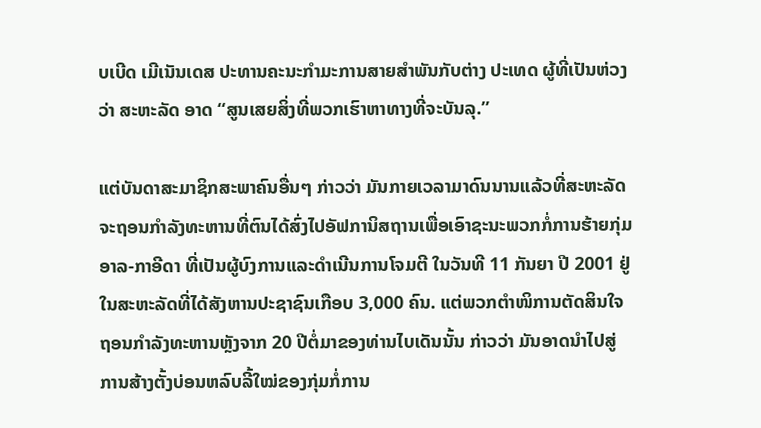ບເບີດ ເມີເນັນເດສ ປະທານຄະນະກຳມະການສາຍສຳພັນກັບຕ່າງ ປະເທດ ຜູ້ທີ່ເປັນຫ່ວງວ່າ ສະຫະລັດ ອາດ “ສູນເສຍສິ່ງທີ່ພວກເຮົາຫາທາງທີ່ຈະບັນລຸ.”

ແຕ່ບັນດາສະມາຊິກສະພາຄົນອື່ນໆ ກ່າວວ່າ ມັນກາຍເວລາມາດົນນານແລ້ວທີ່ສະຫະລັດຈະຖອນກຳລັງທະຫານທີ່ຕົນໄດ້ສົ່ງໄປອັຟການິສຖານເພື່ອເອົາຊະນະພວກກໍ່ການຮ້າຍກຸ່ມອາລ-ກາອີດາ ທີ່ເປັນຜູ້ບົງການແລະດຳເນີນການໂຈມຕີ ໃນວັນທີ 11 ກັນຍາ ປີ 2001 ຢູ່ໃນສະຫະລັດທີ່ໄດ້ສັງຫານປະຊາຊົນເກືອບ 3,000 ຄົນ. ແຕ່ພວກຕຳໜິການຕັດສິນໃຈຖອນກຳລັງທະຫານຫຼັງຈາກ 20 ປີຕໍ່ມາຂອງທ່ານໄບເດັນນັ້ນ ກ່າວວ່າ ມັນອາດນຳໄປສູ່ການສ້າງຕັ້ງບ່ອນຫລົບລີ້ໃໝ່ຂອງກຸ່ມກໍ່ການ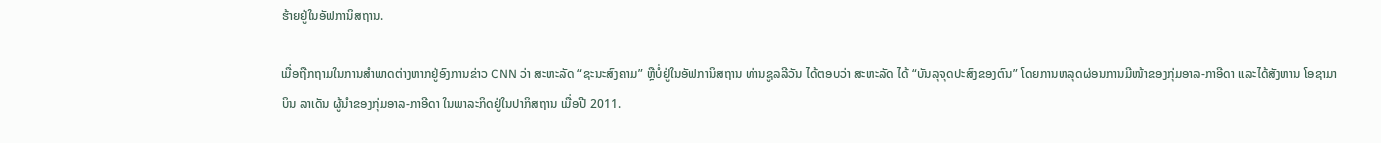ຮ້າຍຢູ່ໃນອັຟການິສຖານ.

ເມື່ອຖືກຖາມໃນການສຳພາດຕ່າງຫາກຢູ່ອົງການຂ່າວ CNN ວ່າ ສະຫະລັດ “ຊະນະສົງຄາມ” ຫຼືບໍ່ຢູ່ໃນອັຟການິສຖານ ທ່ານຊູລລີວັນ ໄດ້ຕອບວ່າ ສະຫະລັດ ໄດ້ “ບັນລຸຈຸດປະສົງຂອງຕົນ” ໂດຍການຫລຸດຜ່ອນການມີໜ້າຂອງກຸ່ມອາລ-ກາອີດາ ແລະໄດ້ສັງຫານ ໂອຊາມາ ບິນ ລາເດັນ ຜູ້ນຳຂອງກຸ່ມອາລ-ກາອີດາ ໃນພາລະກິດຢູ່ໃນປາກິສຖານ ເມື່ອປີ 2011.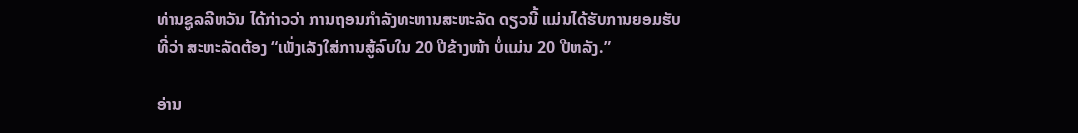ທ່ານຊູລລີຫວັນ ໄດ້ກ່າວວ່າ ການຖອນກຳລັງທະຫານສະຫະລັດ ດຽວນີ້ ແມ່ນໄດ້ຮັບການຍອມຮັບທີ່ວ່າ ສະຫະລັດຕ້ອງ “ເພັ່ງເລັງໃສ່ການສູ້ລົບໃນ 20 ປີຂ້າງໜ້າ ບໍ່ແມ່ນ 20 ປີຫລັງ.”

ອ່ານ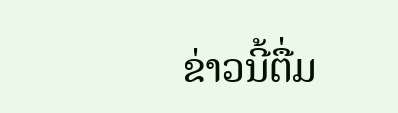ຂ່າວນີ້ຕື່ມ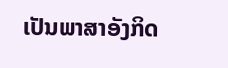ເປັນພາສາອັງກິດ